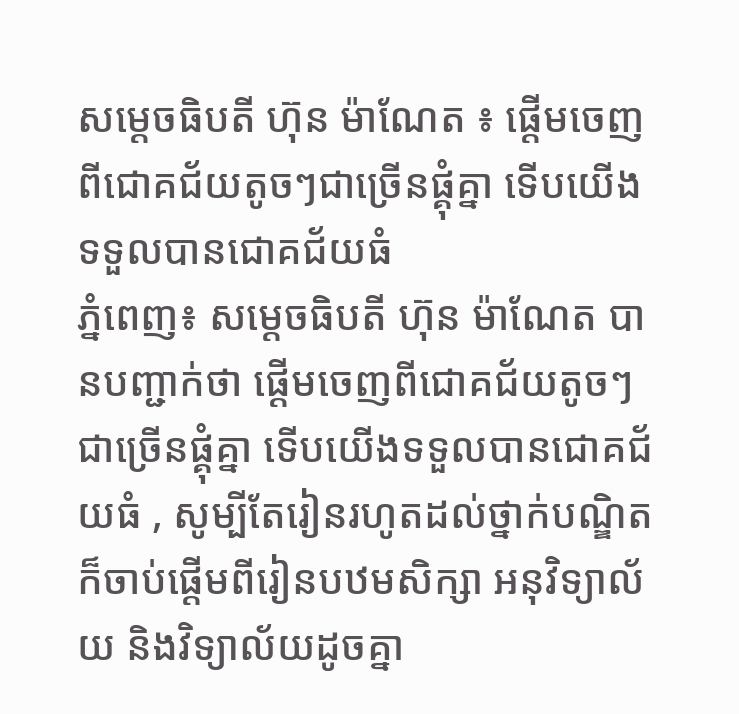សម្ដេចធិបតី ហ៊ុន ម៉ាណែត ៖ ផ្ដើមចេញពីជោគជ័យតូចៗជាច្រើនផ្គុំគ្នា ទើបយើងទទួលបានជោគជ័យធំ
ភ្នំពេញ៖ សម្ដេចធិបតី ហ៊ុន ម៉ាណែត បានបញ្ជាក់ថា ផ្ដើមចេញពីជោគជ័យតូចៗជាច្រើនផ្គុំគ្នា ទើបយើងទទួលបានជោគជ័យធំ , សូម្បីតែរៀនរហូតដល់ថ្នាក់បណ្ឌិត ក៏ចាប់ផ្ដើមពីរៀនបឋមសិក្សា អនុវិទ្យាល័យ និងវិទ្យាល័យដូចគ្នា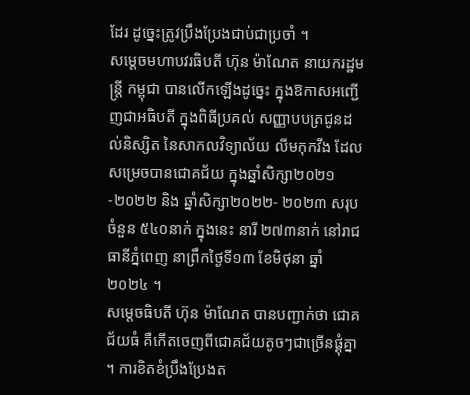ដែរ ដូច្នេះត្រូវប្រឹងប្រែងជាប់ជាប្រចាំ ។
សម្ដេចមហាបវរធិបតី ហ៊ុន ម៉ាណែត នាយករដ្ឋមន្ត្រី កម្ពុជា បានលើកឡើងដូច្នេះ ក្នុងឱកាសអញ្ជើញជាអធិបតី ក្នុងពិធីប្រគល់ សញ្ញាបបត្រជូនដល់និស្សិត នៃសាកលវិទ្យាល័យ លីមកុកវីង ដែលសម្រេចបានជោគជ័យ ក្នុងឆ្នាំសិក្សា២០២១-២០២២ និង ឆ្នាំសិក្សា២០២២- ២០២៣ សរុបចំនួន ៥៤០នាក់ ក្នុងនេះ នារី ២៧៣នាក់ នៅរាជធានីភ្នំពេញ នាព្រឹកថ្ងៃទី១៣ ខែមិថុនា ឆ្នាំ២០២៤ ។
សម្តេចធិបតី ហ៊ុន ម៉ាណែត បានបញ្ជាក់ថា ជោគជ័យធំ គឺកើតចេញពីជោគជ័យតូចៗជាច្រើនផ្គុំគ្នា ។ ការខិតខំប្រឹងប្រែងត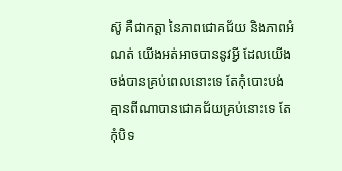ស៊ូ គឺជាកត្ដា នៃភាពជោគជ័យ និងភាពអំណត់ យើងអត់អាចបាននូវអ្វី ដែលយើងចង់បានគ្រប់ពេលនោះទេ តែកុំបោះបង់ គ្មានពីណាបានជោគជ័យគ្រប់នោះទេ តែកុំបិទ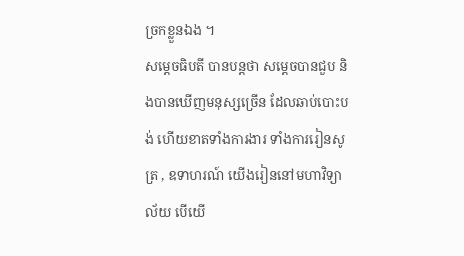ច្រកខ្លួនឯង ។
សម្តេចធិបតី បានបន្តថា សម្ដេចបានជួប និងបានឃើញមនុស្សច្រើន ដែលឆាប់បោះបង់ ហើយខាតទាំងការងារ ទាំងការរៀនសូត្រ , ឧទាហរណ៍ យើងរៀននៅមហាវិទ្យាល័យ បើយើ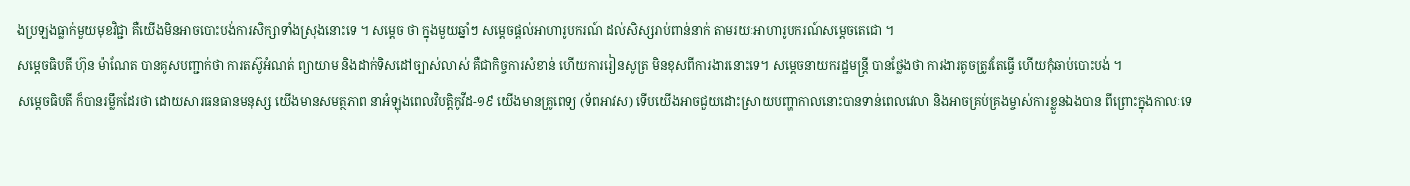ងប្រឡងធ្លាក់មួយមុខវិជ្ជា គឺយើងមិនអាចបោះបង់ការសិក្សាទាំងស្រុងនោះទេ ។ សម្ដេច ថា ក្នុងមួយឆ្នាំៗ សម្ដេចផ្ដល់អាហារូបករណ៍ ដល់សិស្សរាប់ពាន់នាក់ តាមរយៈអាហារូបករណ៍សម្ដេចតេជោ ។
សម្តេចធិបតី ហ៊ុន ម៉ាណែត បានគូសបញ្ជាក់ថា ការតស៊ូអំណត់ ព្យាយាម និងដាក់ទិសដៅច្បាស់លាស់ គឺជាកិច្ចការសំខាន់ ហើយការរៀនសូត្រ មិនខុសពីការងារនោះទេ។ សម្ដេចនាយករដ្ឋមន្ត្រី បានថ្លែងថា ការងារតូចត្រូវតែធ្វើ ហើយកុំឆាប់បោះបង់ ។
សម្ដេចធិបតី ក៏បានរម្លឹកដែរថា ដោយសារធនធានមនុស្ស យើងមានសមត្ថភាព នាអំឡុងពេលវិបត្តិកូវីដ-១៩ យើងមានគ្រូពេទ្យ (ទ័ពអាវស) ទើបយើងអាចជួយដោះស្រាយបញ្ហាកាលនោះបានទាន់ពេលវេលា និងអាចគ្រប់គ្រងម្ចាស់ការខ្លួនឯងបាន ពីព្រោះក្នុងកាលៈទេ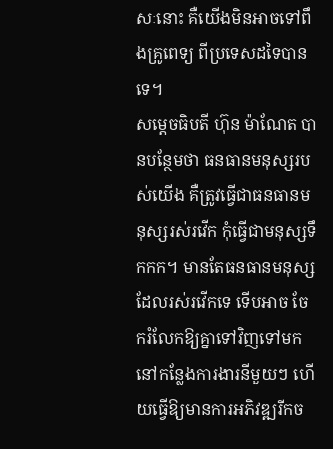សៈនោះ គឺយើងមិនអាចទៅពឹងគ្រូពេទ្យ ពីប្រទេសដទៃបានទេ។
សម្ដេចធិបតី ហ៊ុន ម៉ាណែត បានបន្ថែមថា ធនធានមនុស្សរបស់យើង គឺត្រូវធ្វើជាធនធានមនុស្សរស់រវើក កុំធ្វើជាមនុស្សទឹកកក។ មានតែធនធានមនុស្ស ដែលរស់រវើកទេ ទើបអាច ចែករំលែកឱ្យគ្នាទៅវិញទៅមក នៅកន្លែងការងារនីមួយៗ ហើយធ្វើឱ្យមានការអភិវឌ្ឍរីកច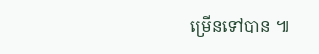ម្រើនទៅបាន ៕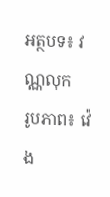អត្ថបទ៖ វណ្ណលុក
រូបភាព៖ វ៉េង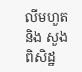លីមហួត និង សួង ពិសិដ្ឋ